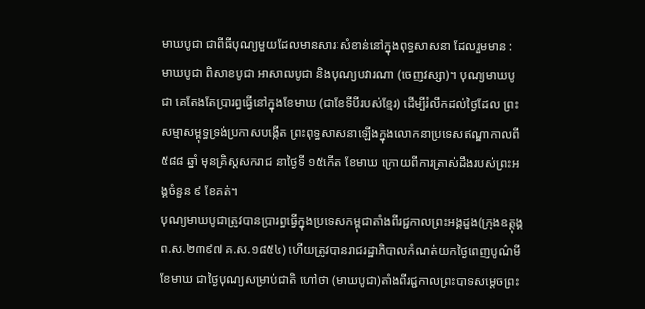មាឃបូជា ជាពីធីបុណ្យមួយដែលមានសារៈសំខាន់នៅក្នុងពុទ្ធសាសនា ដែលរួមមាន : មាឃបូជា ពិសាខបូជា អាសាឍបូជា និងបុណ្យបវារណា (ចេញវស្សា)។ បុណ្យមាឃបូជា គេតែងតែប្រារព្ធធ្វើនៅក្នុងខែមាឃ (ជាខែទីបីរបស់ខ្មែរ) ដើម្បីរំលឹកដល់ថៃ្ងដែល ព្រះសម្មាសម្ពុទ្ធទ្រង់ប្រកាសបង្កើត ព្រះពុទ្ធសាសនាឡើងក្នុងលោកនាប្រទេសឥណ្ឌាកាលពី ៥៨៨ ឆ្នាំ មុនគ្រិស្តសករាជ នាថៃ្ងទី ១៥កើត ខែមាឃ ក្រោយពីការត្រាស់ដឹងរបស់ព្រះអង្គចំនួន ៩ ខែគត់។
បុណ្យមាឃបូជាត្រូវបានប្រារព្ធធ្វើក្នុងប្រទេសកម្ពុជាតាំងពីរជ្ជកាលព្រះអង្គដួង(ក្រុងឧត្ដុង្គ ព.ស.២៣៩៧ គ.ស.១៨៥៤) ហើយត្រូវបានរាជរដ្ឋាភិបាលកំណត់យកថ្ងៃពេញបូណ៌មី ខែមាឃ ជាថ្ងៃបុណ្យសម្រាប់ជាតិ ហៅថា (មាឃបូជា)តាំងពីរជ្ជកាលព្រះបាទសម្តេចព្រះ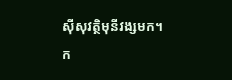ស៊ីសុវត្ថិមុនីវង្សមក។
ក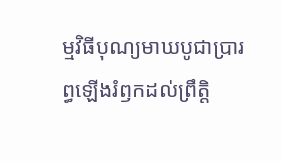ម្មវិធីបុណ្យមាឃបូជាប្រារព្ធឡើងរំឭកដល់ព្រឹត្តិ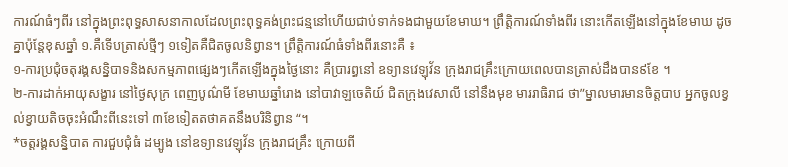ការណ៍ធំៗពីរ នៅក្នុងព្រះពុទ្ធសាសនាកាលដែលព្រះពុទ្ធគង់ព្រះជន្មនៅហើយជាប់ទាក់ទងជាមួយខែមាឃ។ ព្រឹត្តិការណ៍ទាំងពីរ នោះកើតឡើងនៅក្នុងខែមាឃ ដូចគ្នាប៉ុន្តែខុសឆ្នាំ ១.គឺទើបត្រាស់ថ្មីៗ ១ទៀតគឺជិតចូលនិព្វាន។ ព្រឹត្តិការណ៍ធំទាំងពីរនោះគឺ ៖
១-ការប្រជុំចតុរង្គសន្និបាទនិងសកម្មភាពផ្សេងៗកើតឡើងក្នុងថ្ងៃនោះ គឺប្រារព្ធនៅ ឧទ្យានវេឡុវ័ន ក្រុងរាជគ្រឹះក្រោយពេលបានត្រាស់ដឹងបាន៩ខែ ។
២-ការដាក់អាយុសង្ខារ នៅថ្ងៃសុក្រ ពេញបូណ៌មី ខែមាឃឆ្នាំរោង នៅបាវាឡចេតិយ៍ ជិតក្រុងវេសាលី នៅនឹងមុខ មាររាធិរាជ ថា”ម្នាលមារមានចិត្តបាប អ្នកចូលខ្វល់ខ្វាយតិចចុះអំណឹះពីនេះទៅ ៣ខែទៀតតថាគតនឹងបរិនិព្វាន “។
*ចត្តរង្គសន្និបាត ការជួបជុំធំ ដម្បូង នៅឧទ្យានវេឡុវ័ន ក្រុងរាជគ្រឹះ ក្រោយពី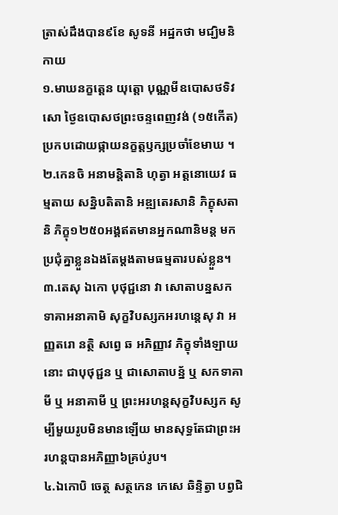ត្រាស់ដឹងបាន៩ខែ សូទនី អដ្ឋកថា មជ្ឃិមនិកាយ
១.មាឃនក្ខត្តេន យុត្តោ បុណ្ណមីឧបោសថទិវសោ ថ្ងៃឧបោសថព្រះចន្ទពេញវង់ (១៥កើត) ប្រកបដោយផ្កាយនក្ខត្តឫក្សប្រចាំខែមាឃ ។
២.កេនចិ អនាមន្តិតានិ ហុត្វា អត្តនោយេវ ធម្មតាយ សន្និបតិតានិ អឌ្ឍតេរសានិ ភិក្ខុសតានិ ភិក្ខុ១២៥០អង្គឥតមានអ្នកណានិមន្ត មកប្រជុំគ្នាខ្លួនឯងតែម្តងតាមធម្មតារបស់ខ្លួន។
៣.តេសុ ឯកោ បុថុជ្ជនោ វា សោតាបន្នសកទាគាអនាគាមិ សុក្ខវិបស្សកអរហន្តេសុ វា អញ្ញតរោ នត្ថិ សព្វេ ឆ អភិញ្ញាវ ភិក្ខុទាំងឡាយនោះ ជាបុថុជ្ជន ឬ ជាសោតាបន្ន័ ឬ សកទាគាមី ឬ អនាគាមី ឬ ព្រះអរហន្តសុក្ខវិបស្សក សូម្បីមួយរូបមិនមានឡើយ មានសុទ្ធតែជាព្រះអរហន្តបានអភិញ្ញា៦គ្រប់រូប។
៤.ឯកោបិ ចេត្ថ សត្ថកេន កេសេ ឆិន្ទិត្វា បព្វជិ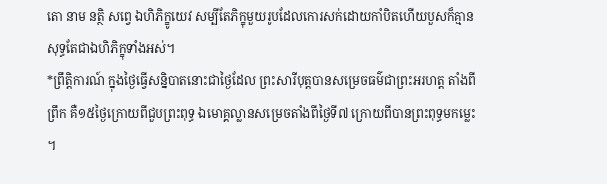តោ នាម នត្ថិ សព្វេ ឯហិភិក្ខូយេវ សម្បីតែភិក្ខុមួយរូបដែលកោរសក់ដោយកាំបិតហើយបួសក៏គ្មាន សុទ្ធតែជាឯហិភិក្ខុទាំងអស់។
*ព្រឹត្តិការណ៍ ក្នុងថ្ងៃធ្វើសន្និបាតនោះជាថ្ងៃដែល ព្រះសារីបុត្តបានសម្រេចធម៌ជាព្រះអរហត្ត តាំងពីព្រឹក គឺ១៥ថ្ងៃក្រោយពីជួបព្រះពុទ្ធ ឯមោគ្គល្លានសម្រេចតាំងពីថ្ងៃទី៧ ក្រោយពីបានព្រះពុទ្ធមកម្លេះ ។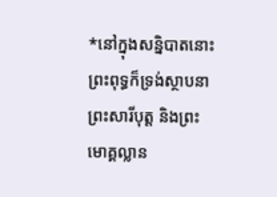*នៅក្នុងសន្និបាតនោះព្រះពុទ្ធក៏ទ្រង់ស្ថាបនា ព្រះសារីបុត្ត និងព្រះមោគ្គល្លាន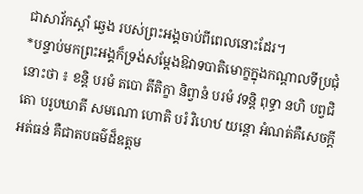ជាសាវ័កស្តាំ ឆ្វេង របស់ព្រះអង្គចាប់ពីពេលនោះដែរ។
*បន្ទាប់មកព្រះអង្គក៏ទ្រង់សម្តែងឱវាទបាតិមោក្ខក្នុងកណ្តាលទីប្រជុំនោះថា ៖ ខន្តិ បរមំ តបោ តីតិក្ខា និព្វានំ បរមំ វទន្តិ ពុទ្ធា នហិ បព្វជិតោ បរូបឃាតី សមណោ ហោតិ បរំ វិហេឋ យន្តោ អំណត់គឺសេចក្តីអត់ធន់ គឺជាតបធម៌ដ៏ឧត្តម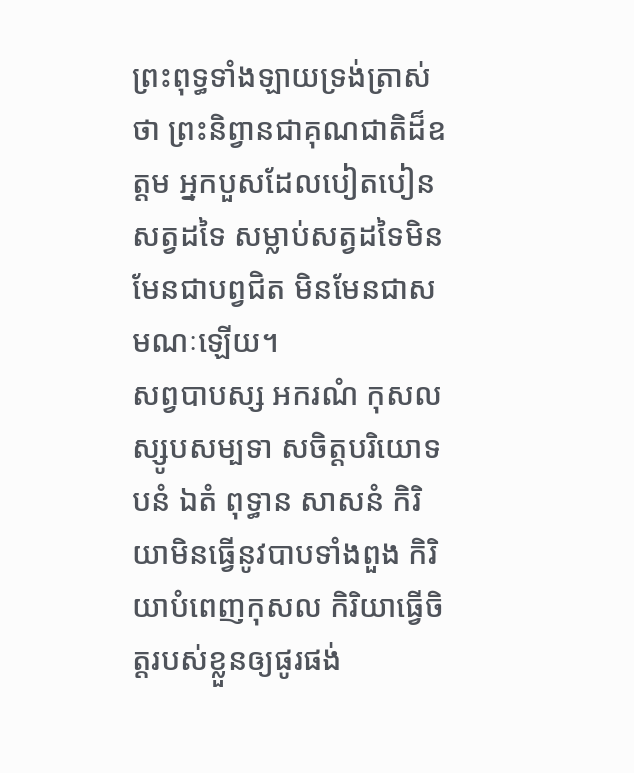ព្រះពុទ្ធទាំងឡាយទ្រង់ត្រាស់ថា ព្រះនិព្វានជាគុណជាតិដ៏ឧត្តម អ្នកបួសដែលបៀតបៀនសត្វដទៃ សម្លាប់សត្វដទៃមិនមែនជាបព្វជិត មិនមែនជាសមណៈឡើយ។
សព្វបាបស្ស អករណំ កុសលស្សូបសម្បទា សចិត្តបរិយោទបនំ ឯតំ ពុទ្ធាន សាសនំ កិរិយាមិនធ្វើនូវបាបទាំងពួង កិរិយាបំពេញកុសល កិរិយាធ្វើចិត្តរបស់ខ្លួនឲ្យផូរផង់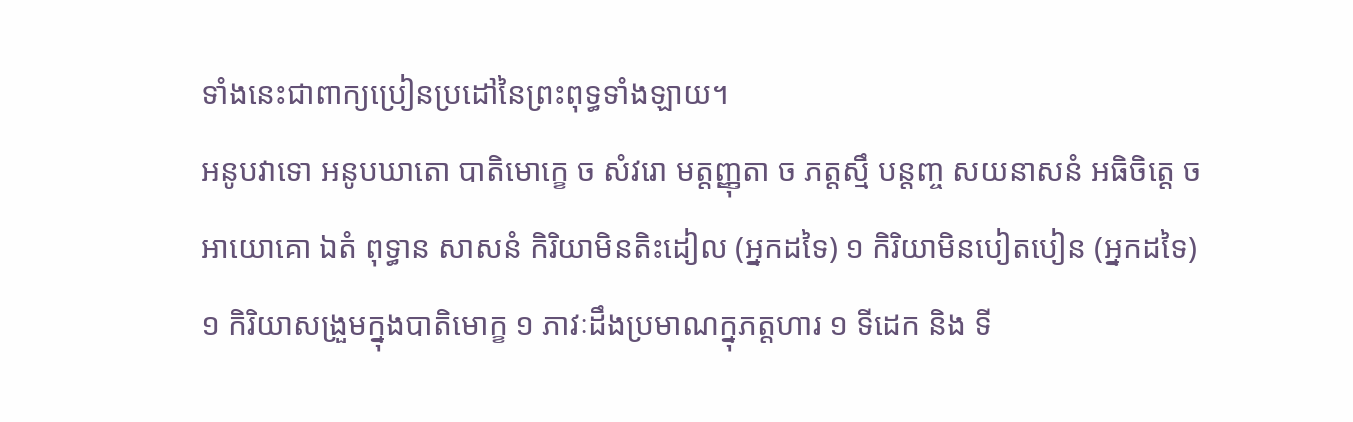ទាំងនេះជាពាក្យប្រៀនប្រដៅនៃព្រះពុទ្ធទាំងឡាយ។
អនូបវាទោ អនូបឃាតោ បាតិមោក្ខេ ច សំវរោ មត្តញ្ញុតា ច ភត្តស្មឹ បន្តញ្ច សយនាសនំ អធិចិត្តេ ច អាយោគោ ឯតំ ពុទ្ធាន សាសនំ កិរិយាមិនតិះដៀល (អ្នកដទៃ) ១ កិរិយាមិនបៀតបៀន (អ្នកដទៃ) ១ កិរិយាសង្រួមក្នុងបាតិមោក្ខ ១ ភាវៈដឹងប្រមាណក្នុភត្តហារ ១ ទីដេក និង ទី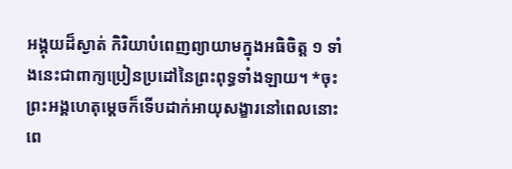អង្គុយដ៏ស្ងាត់ កិរិយាបំពេញព្យាយាមក្នុងអធិចិត្ត ១ ទាំងនេះជាពាក្យប្រៀនប្រដៅនៃព្រះពុទ្ធទាំងឡាយ។ *ចុះព្រះអង្គហេតុម្តេចក៏ទើបដាក់អាយុសង្ខារនៅពេលនោះ ពេ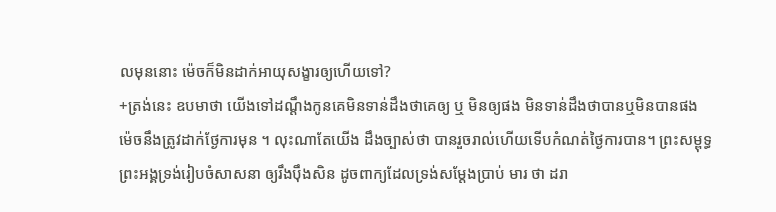លមុននោះ ម៉េចក៏មិនដាក់អាយុសង្ខារឲ្យហើយទៅ?
+ត្រង់នេះ ឧបមាថា យើងទៅដណ្តឹងកូនគេមិនទាន់ដឹងថាគេឲ្យ ឬ មិនឲ្យផង មិនទាន់ដឹងថាបានឬមិនបានផង ម៉េចនឹងត្រូវដាក់ថ្ងែការមុន ។ លុះណាតែយើង ដឹងច្បាស់ថា បានរួចរាល់ហើយទើបកំណត់ថ្ងៃការបាន។ ព្រះសម្ពុទ្ធព្រះអង្គទ្រង់រៀបចំសាសនា ឲ្យរឹងប៉ឹងសិន ដូចពាក្យដែលទ្រង់សម្តែងប្រាប់ មារ ថា ដរា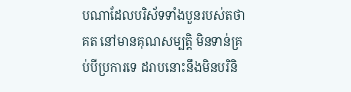បណាដែលបរិស័ទទាំងបួនរបស់តថាគត នៅមានគុណសម្បត្តិ មិនទាន់គ្រប់បីប្រការទេ ដរាបនោះនឹងមិនបរិនិ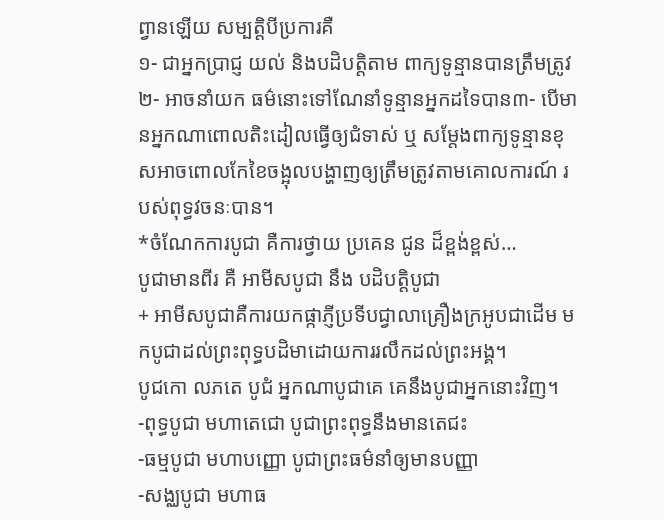ព្វានឡើយ សម្បត្តិបីប្រការគឺ
១- ជាអ្នកប្រាជ្ញ យល់ និងបដិបត្តិតាម ពាក្យទូន្មានបានត្រឹមត្រូវ២- អាចនាំយក ធម៌នោះទៅណែនាំទូន្មានអ្នកដទៃបាន៣- បើមានអ្នកណាពោលតិះដៀលធ្វើឲ្យជំទាស់ ឬ សម្តែងពាក្យទូន្មានខុសអាចពោលកែខៃចង្អុលបង្ហាញឲ្យត្រឹមត្រូវតាមគោលការណ៍ របស់ពុទ្ធវចនៈបាន។
*ចំណែកការបូជា គឺការថ្វាយ ប្រគេន ជូន ដ៏ខ្ពង់ខ្ពស់…
បូជាមានពីរ គឺ អាមីសបូជា នឹង បដិបត្តិបូជា
+ អាមីសបូជាគឺការយកផ្កាភ្ញីប្រទីបជ្វាលាគ្រឿងក្រអូបជាដើម មកបូជាដល់ព្រះពុទ្ធបដិមាដោយការរលឹកដល់ព្រះអង្គ។
បូជកោ លភតេ បូជំ អ្នកណាបូជាគេ គេនឹងបូជាអ្នកនោះវិញ។
-ពុទ្ធបូជា មហាតេជោ បូជាព្រះពុទ្ធនឹងមានតេជះ
-ធម្មបូជា មហាបញ្ញោ បូជាព្រះធម៌នាំឲ្យមានបញ្ញា
-សង្ឈបូជា មហាធ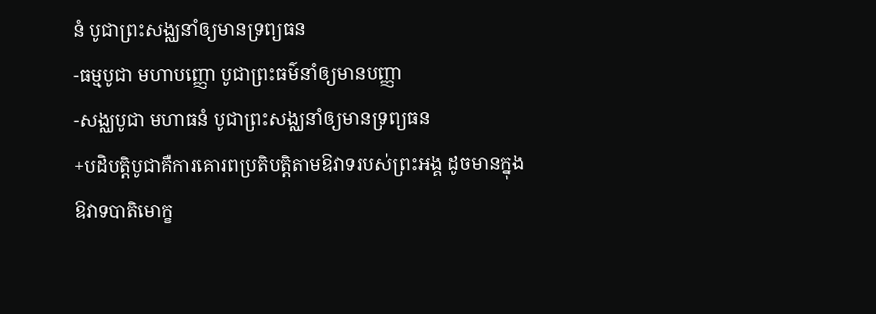នំ បូជាព្រះសង្ឈនាំឲ្យមានទ្រព្យធន
-ធម្មបូជា មហាបញ្ញោ បូជាព្រះធម៌នាំឲ្យមានបញ្ញា
-សង្ឈបូជា មហាធនំ បូជាព្រះសង្ឈនាំឲ្យមានទ្រព្យធន
+បដិបត្តិបូជាគឺការគោរពប្រតិបត្តិតាមឱវាទរបស់ព្រះអង្គ ដូចមានក្នុងឱវាទបាតិមោក្ខ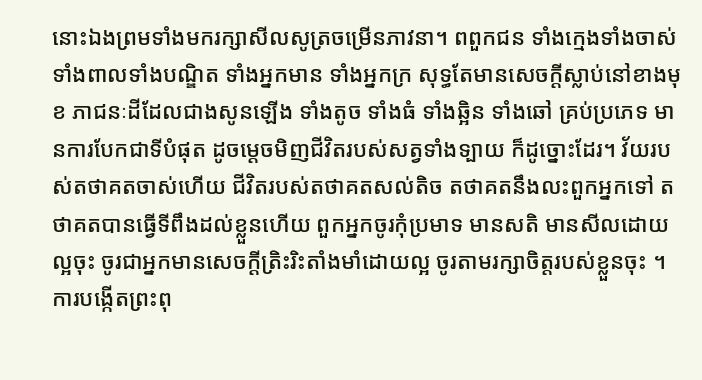នោះឯងព្រមទាំងមករក្សាសីលសូត្រចម្រើនភាវនា។ ពពួកជន ទាំងក្មេងទាំងចាស់ ទាំងពាលទាំងបណ្ឌិត ទាំងអ្នកមាន ទាំងអ្នកក្រ សុទ្ធតែមានសេចក្តីស្លាប់នៅខាងមុខ ភាជនៈដីដែលជាងសូនឡើង ទាំងតូច ទាំងធំ ទាំងឆ្អិន ទាំងឆៅ គ្រប់ប្រភេទ មានការបែកជាទីបំផុត ដូចម្តេចមិញជីវិតរបស់សត្វទាំងទ្បាយ ក៏ដូច្នោះដែរ។ វ័យរបស់តថាគតចាស់ហើយ ជីវិតរបស់តថាគតសល់តិច តថាគតនឹងលះពួកអ្នកទៅ តថាគតបានធ្វើទីពឹងដល់ខ្លួនហើយ ពួកអ្នកចូរកុំប្រមាទ មានសតិ មានសីលដោយល្អចុះ ចូរជាអ្នកមានសេចក្តីត្រិះរិះតាំងមាំដោយល្អ ចូរតាមរក្សាចិត្តរបស់ខ្លួនចុះ ។
ការបង្កើតព្រះពុ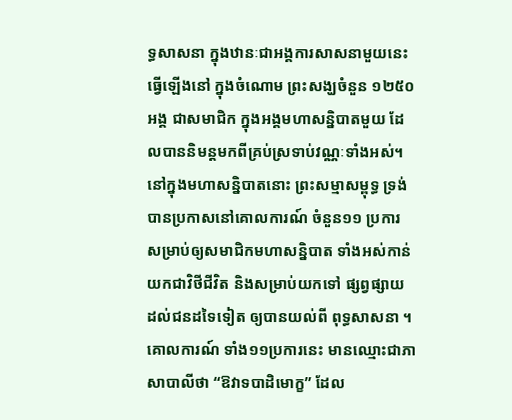ទ្ធសាសនា ក្នុងឋានៈជាអង្គការសាសនាមួយនេះ ធ្វើឡើងនៅ ក្នុងចំណោម ព្រះសង្ឃចំនួន ១២៥០ អង្គ ជាសមាជិក ក្នុងអង្គមហាសន្និបាតមួយ ដែលបាននិមន្តមកពីគ្រប់ស្រទាប់វណ្ណៈទាំងអស់។ នៅក្នុងមហាសន្និបាតនោះ ព្រះសម្មាសម្ពុទ្ធ ទ្រង់បានប្រកាសនៅគោលការណ៍ ចំនួន១១ ប្រការ សម្រាប់ឲ្យសមាជិកមហាសន្និបាត ទាំងអស់កាន់យកជាវិថីជីវិត និងសម្រាប់យកទៅ ផ្សព្វផ្សាយ ដល់ជនដទៃទៀត ឲ្យបានយល់ពី ពុទ្ធសាសនា ។ គោលការណ៍ ទាំង១១ប្រការនេះ មានឈ្មោះជាភាសាបាលីថា “ឱវាទបាដិមោក្ខ” ដែល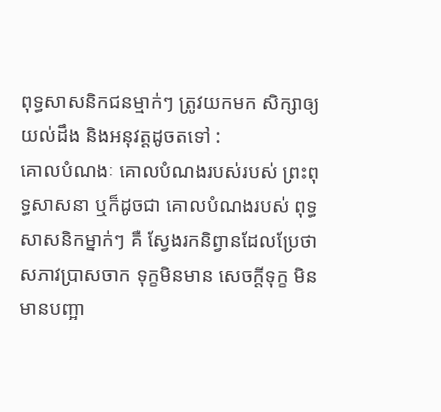ពុទ្ធសាសនិកជនម្មាក់ៗ ត្រូវយកមក សិក្សាឲ្យ យល់ដឹង និងអនុវត្តដូចតទៅ :
គោលបំណងៈ គោលបំណងរបស់របស់ ព្រះពុទ្ធសាសនា ឬក៏ដូចជា គោលបំណងរបស់ ពុទ្ធសាសនិកម្នាក់ៗ គឺ សែ្វងរកនិព្វានដែលប្រែថាសភាវប្រាសចាក ទុក្ខមិនមាន សេចក្តីទុក្ខ មិនមានបញ្អា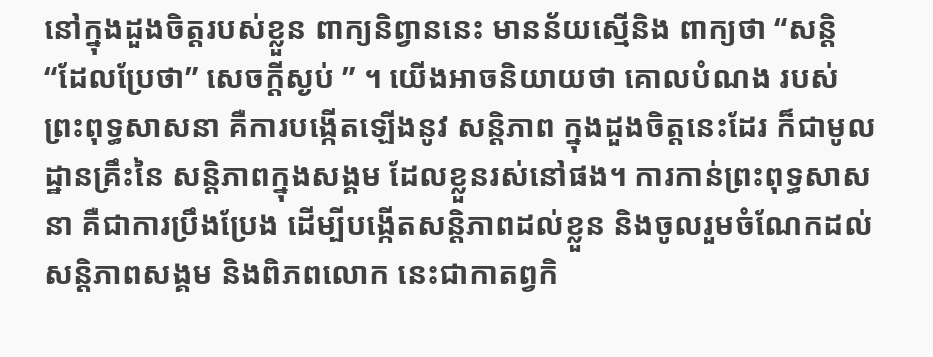នៅក្នុងដួងចិត្តរបស់ខ្លួន ពាក្យនិព្វាននេះ មានន័យស្មើនិង ពាក្យថា “សន្តិ “ដែលប្រែថា” សេចក្តីស្ងប់ ” ។ យើងអាចនិយាយថា គោលបំណង របស់ព្រះពុទ្ធសាសនា គឺការបង្កើតឡើងនូវ សន្តិភាព ក្នុងដួងចិត្តនេះដែរ ក៏ជាមូលដ្ឋានគ្រឹះនៃ សន្តិភាពក្នុងសង្គម ដែលខ្លួនរស់នៅផង។ ការកាន់ព្រះពុទ្ធសាសនា គឺជាការប្រឹងប្រែង ដើម្បីបង្កើតសន្តិភាពដល់ខ្លួន និងចូលរួមចំណែកដល់ សន្តិភាពសង្គម និងពិភពលោក នេះជាកាតព្វកិ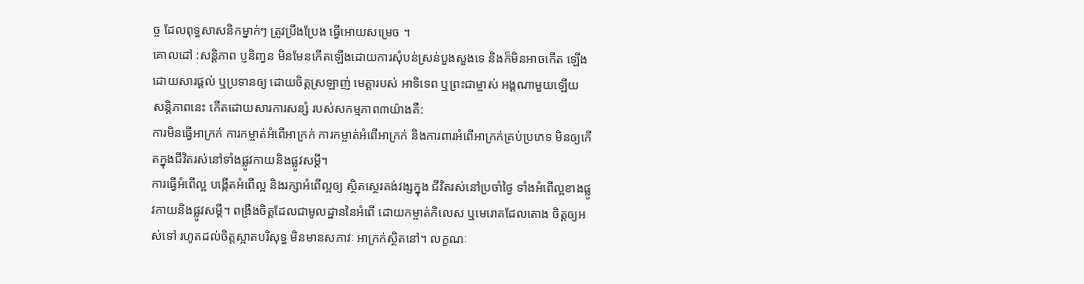ច្ច ដែលពុទ្ធសាសនិកម្នាក់ៗ ត្រូវប្រឹងប្រែង ធ្វើអោយសម្រេច ។
គោលដៅ :សន្តិភាព ប្ញនិញ្វន មិនមែនកើតឡើងដោយការសុំបន់ស្រន់បួងសួងទេ និងក៏មិនអាចកើត ឡើងដោយសារផ្តល់ ឬប្រទានឲ្យ ដោយចិត្តស្រឡាញ់ មេត្តារបស់ អាទិទេព ឬព្រះជាម្ចាស់ អង្គណាមួយឡើយ សន្តិភាពនេះ កើតដោយសារការសន្សំ របស់សកម្មភាព៣យ៉ាងគឺ:
ការមិនធ្វើអាក្រក់ ការកម្ចាត់អំពើអាក្រក់ ការកម្ចាត់អំពើអាក្រក់ និងការពារអំពើអាក្រក់គ្រប់ប្រភេទ មិនឲ្យកើតក្នុងជីវិតរស់នៅទាំងផ្លូវកាយនិងផ្លូវសម្តី។
ការធ្វើអំពើល្អ បង្កើតអំពើល្អ និងរក្សាអំពើល្អឲ្យ ស្ថិតសេ្ថរគង់វង្សក្នុង ជីវិតរស់នៅប្រចាំថៃ្ង ទាំងអំពើល្អខាងផ្លូវកាយនិងផ្លូវសម្តី។ ពង្រឺងចិត្តដែលជាមូលដ្ឋាននៃអំពើ ដោយកម្ចាត់កិលេស ឬមេរោគដែលតោង ចិត្តឲ្យអស់ទៅ រហូតដល់ចិត្តស្អាតបរិសុទ្ធ មិនមានសភាវៈ អាក្រក់ស្ថិតនៅ។ លក្ខណៈ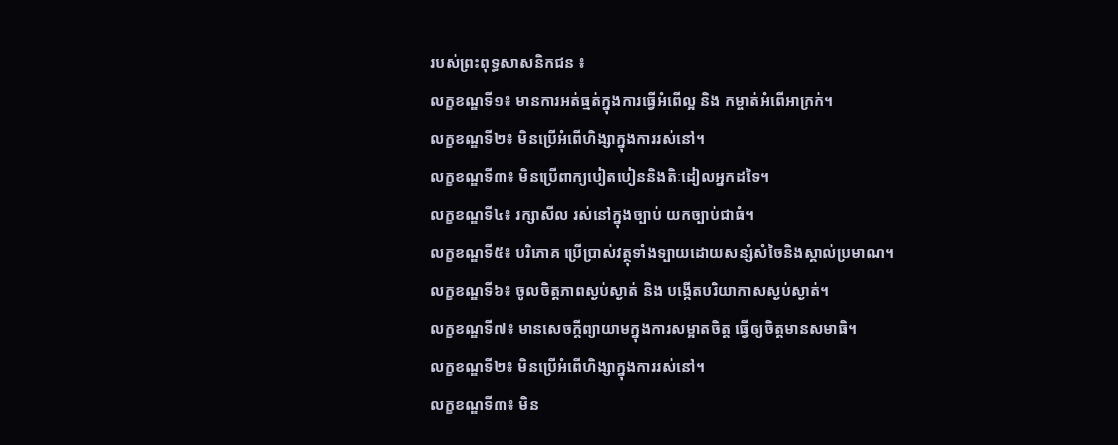របស់ព្រះពុទ្ធសាសនិកជន ៖
លក្ខខណ្ឌទី១៖ មានការអត់ធ្មត់ក្នុងការធ្វើអំពើល្អ និង កម្ចាត់អំពើអាក្រក់។
លក្ខខណ្ឌទី២៖ មិនប្រើអំពើហិង្សាក្នុងការរស់នៅ។
លក្ខខណ្ឌទី៣៖ មិនប្រើពាក្យបៀតបៀននិងតិៈដៀលអ្នកដទៃ។
លក្ខខណ្ឌទី៤៖ រក្សាសីល រស់នៅក្នុងច្បាប់ យកច្បាប់ជាធំ។
លក្ខខណ្ឌទី៥៖ បរិភោគ ប្រើប្រាស់វត្ថុទាំងទ្បាយដោយសន្សំសំចៃនិងស្គាល់ប្រមាណ។
លក្ខខណ្ឌទី៦៖ ចូលចិត្តភាពស្ងប់ស្ងាត់ និង បង្កើតបរិយាកាសស្ងប់ស្ងាត់។
លក្ខខណ្ឌទី៧៖ មានសេចក្តីព្យាយាមក្នុងការសម្អាតចិត្ត ធ្វើឲ្យចិត្តមានសមាធិ។
លក្ខខណ្ឌទី២៖ មិនប្រើអំពើហិង្សាក្នុងការរស់នៅ។
លក្ខខណ្ឌទី៣៖ មិន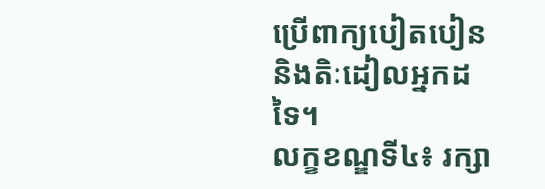ប្រើពាក្យបៀតបៀននិងតិៈដៀលអ្នកដទៃ។
លក្ខខណ្ឌទី៤៖ រក្សា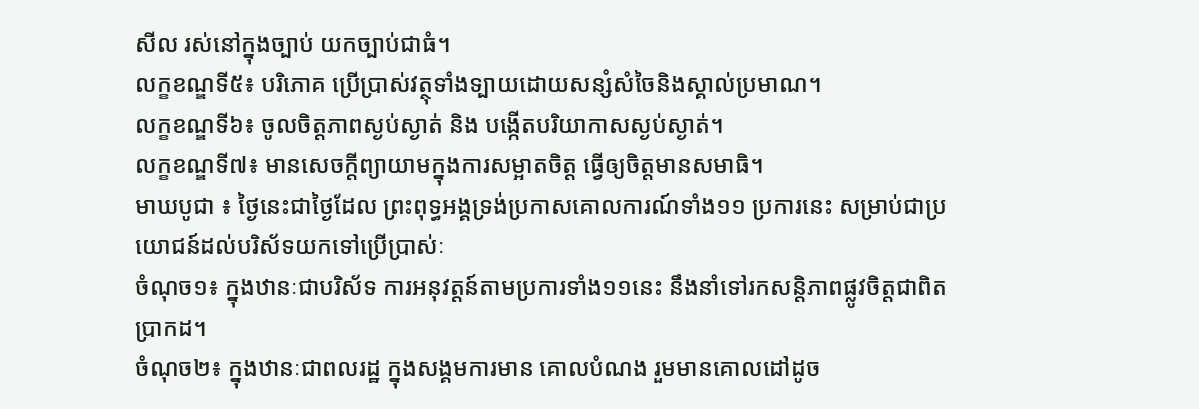សីល រស់នៅក្នុងច្បាប់ យកច្បាប់ជាធំ។
លក្ខខណ្ឌទី៥៖ បរិភោគ ប្រើប្រាស់វត្ថុទាំងទ្បាយដោយសន្សំសំចៃនិងស្គាល់ប្រមាណ។
លក្ខខណ្ឌទី៦៖ ចូលចិត្តភាពស្ងប់ស្ងាត់ និង បង្កើតបរិយាកាសស្ងប់ស្ងាត់។
លក្ខខណ្ឌទី៧៖ មានសេចក្តីព្យាយាមក្នុងការសម្អាតចិត្ត ធ្វើឲ្យចិត្តមានសមាធិ។
មាឃបូជា ៖ ថៃ្ងនេះជាថៃ្ងដែល ព្រះពុទ្ធអង្គទ្រង់ប្រកាសគោលការណ៍ទាំង១១ ប្រការនេះ សម្រាប់ជាប្រយោជន៍ដល់បរិស័ទយកទៅប្រើប្រាស់ៈ
ចំណុច១៖ ក្នុងឋានៈជាបរិស័ទ ការអនុវត្តន៍តាមប្រការទាំង១១នេះ នឹងនាំទៅរកសន្តិភាពផ្លូវចិត្តជាពិតប្រាកដ។
ចំណុច២៖ ក្នុងឋានៈជាពលរដ្ឋ ក្នុងសង្គមការមាន គោលបំណង រួមមានគោលដៅដូច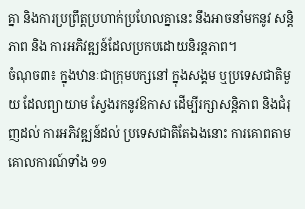គ្នា និងការប្រព្រឹត្តប្រហាក់ប្រហែលគ្នានេះ នឹងអាចនាំមកនូវ សន្តិភាព និង ការអភិវឌ្ឍន៍ដែលប្រកបដោយនិរន្តភាព។
ចំណុច៣៖ ក្នុងឋានៈជាក្រុមបក្សនៅ ក្នុងសង្គម ឬប្រទេសជាតិមួយ ដែលព្យាយាម សែ្វងរកនូវឱកាស ដើម្បីរក្សាសន្តិភាព និងជំរុញដល់ ការអភិវឌ្ឍន៍ដល់ ប្រទេសជាតិតែឯងនោះ ការគោពតាមគោលការណ៍ទាំង ១១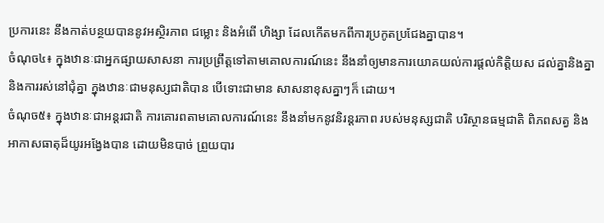ប្រការនេះ នឹងកាត់បន្ថយបាននូវអស្ថិរភាព ជម្លោះ និងអំពើ ហិង្សា ដែលកើតមកពីការប្រកូតប្រជែងគ្នាបាន។
ចំណុច៤៖ ក្នុងឋានៈជាអ្នកផ្សាយសាសនា ការប្រព្រឹត្តទៅតាមគោលការណ៍នេះ នឹងនាំឲ្យមានការយោគយល់ការផ្តល់កិត្តិយស ដល់គ្នានិងគ្នា និងការរស់នៅជុំគ្នា ក្នុងឋានៈជាមនុស្សជាតិបាន បើទោះជាមាន សាសនាខុសគ្នាៗក៏ ដោយ។
ចំណុច៥៖ ក្នុងឋានៈជាអន្តរជាតិ ការគោរពតាមគោលការណ៍នេះ នឹងនាំមកនូវនិរន្តរភាព របស់មនុស្សជាតិ បរិស្ថានធម្មជាតិ ពិភពសត្វ និងអាកាសធាតុដ៏យូរអងែ្វងបាន ដោយមិនបាច់ ព្រួយបារ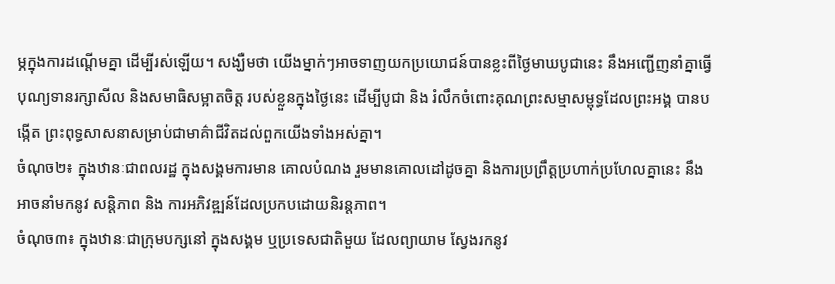ម្ភក្នុងការដណ្តើមគ្នា ដើម្បីរស់ឡើយ។ សង្ឃឺមថា យើងម្នាក់ៗអាចទាញយកប្រយោជន៍បានខ្លះពីថៃ្ងមាឃបូជានេះ នឹងអញ្ជើញនាំគ្នាធ្វើបុណ្យទានរក្សាសីល និងសមាធិសម្អាតចិត្ត របស់ខ្លួនក្នុងថៃ្ងនេះ ដើម្បីបូជា និង រំលឹកចំពោះគុណព្រះសម្មាសម្ពុទ្ធដែលព្រះអង្គ បានបង្កើត ព្រះពុទ្ធសាសនាសម្រាប់ជាមាគ៌ាជីវិតដល់ពួកយើងទាំងអស់គ្នា។
ចំណុច២៖ ក្នុងឋានៈជាពលរដ្ឋ ក្នុងសង្គមការមាន គោលបំណង រួមមានគោលដៅដូចគ្នា និងការប្រព្រឹត្តប្រហាក់ប្រហែលគ្នានេះ នឹងអាចនាំមកនូវ សន្តិភាព និង ការអភិវឌ្ឍន៍ដែលប្រកបដោយនិរន្តភាព។
ចំណុច៣៖ ក្នុងឋានៈជាក្រុមបក្សនៅ ក្នុងសង្គម ឬប្រទេសជាតិមួយ ដែលព្យាយាម សែ្វងរកនូវ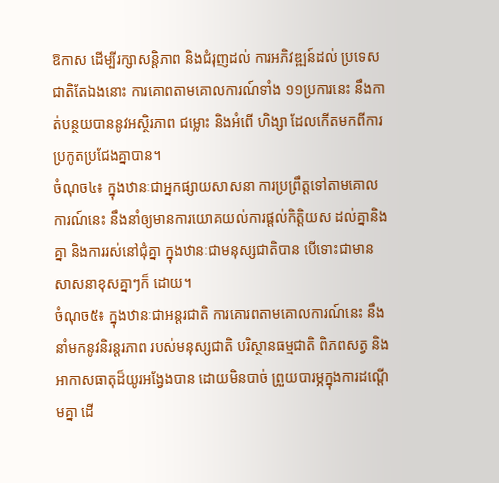ឱកាស ដើម្បីរក្សាសន្តិភាព និងជំរុញដល់ ការអភិវឌ្ឍន៍ដល់ ប្រទេសជាតិតែឯងនោះ ការគោពតាមគោលការណ៍ទាំង ១១ប្រការនេះ នឹងកាត់បន្ថយបាននូវអស្ថិរភាព ជម្លោះ និងអំពើ ហិង្សា ដែលកើតមកពីការប្រកូតប្រជែងគ្នាបាន។
ចំណុច៤៖ ក្នុងឋានៈជាអ្នកផ្សាយសាសនា ការប្រព្រឹត្តទៅតាមគោលការណ៍នេះ នឹងនាំឲ្យមានការយោគយល់ការផ្តល់កិត្តិយស ដល់គ្នានិងគ្នា និងការរស់នៅជុំគ្នា ក្នុងឋានៈជាមនុស្សជាតិបាន បើទោះជាមាន សាសនាខុសគ្នាៗក៏ ដោយ។
ចំណុច៥៖ ក្នុងឋានៈជាអន្តរជាតិ ការគោរពតាមគោលការណ៍នេះ នឹងនាំមកនូវនិរន្តរភាព របស់មនុស្សជាតិ បរិស្ថានធម្មជាតិ ពិភពសត្វ និងអាកាសធាតុដ៏យូរអងែ្វងបាន ដោយមិនបាច់ ព្រួយបារម្ភក្នុងការដណ្តើមគ្នា ដើ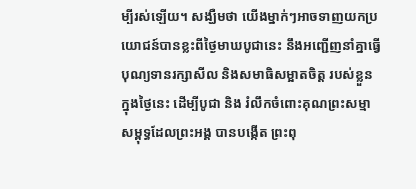ម្បីរស់ឡើយ។ សង្ឃឺមថា យើងម្នាក់ៗអាចទាញយកប្រយោជន៍បានខ្លះពីថៃ្ងមាឃបូជានេះ នឹងអញ្ជើញនាំគ្នាធ្វើបុណ្យទានរក្សាសីល និងសមាធិសម្អាតចិត្ត របស់ខ្លួនក្នុងថៃ្ងនេះ ដើម្បីបូជា និង រំលឹកចំពោះគុណព្រះសម្មាសម្ពុទ្ធដែលព្រះអង្គ បានបង្កើត ព្រះពុ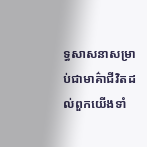ទ្ធសាសនាសម្រាប់ជាមាគ៌ាជីវិតដល់ពួកយើងទាំ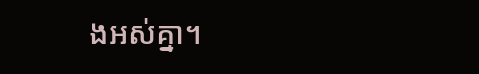ងអស់គ្នា។